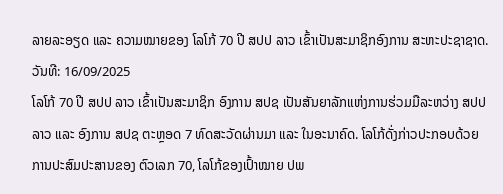ລາຍລະອຽດ ແລະ ຄວາມໝາຍຂອງ ໂລໂກ້ 70 ປີ ສປປ ລາວ ເຂົ້າເປັນສະມາຊິກອົງການ ສະຫະປະຊາຊາດ.
ວັນທີ: 16/09/2025
ໂລໂກ້ 70 ປີ ສປປ ລາວ ເຂົ້າເປັນສະມາຊິກ ອົງການ ສປຊ ເປັນສັນຍາລັກແຫ່ງການຮ່ວມມືລະຫວ່າງ ສປປ ລາວ ແລະ ອົງການ ສປຊ ຕະຫຼອດ 7 ທົດສະວັດຜ່ານມາ ແລະ ໃນອະນາຄົດ. ໂລໂກ້ດັ່ງກ່າວປະກອບດ້ວຍການປະສົມປະສານຂອງ ຕົວເລກ 70, ໂລໂກ້ຂອງເປົ້າໝາຍ ປພ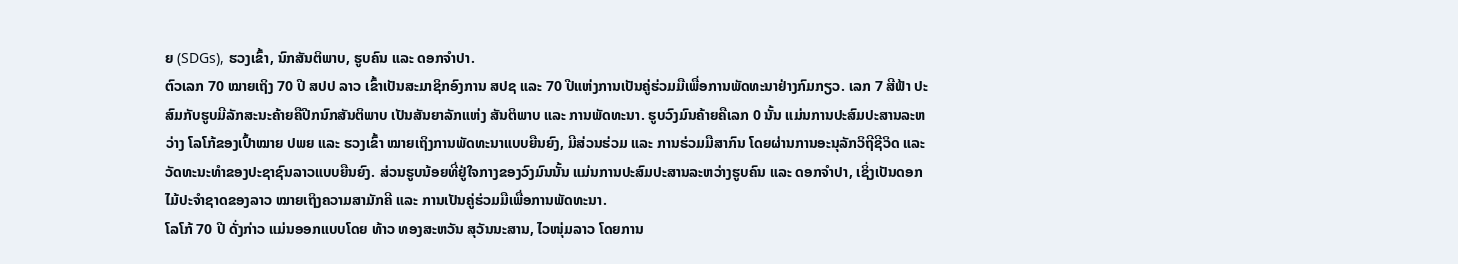ຍ (SDGs), ຮວງເຂົ້າ, ນົກສັນຕິພາບ, ຮູບຄົນ ແລະ ດອກຈໍາປາ.
ຕົວເລກ 70 ໝາຍເຖິງ 70 ປີ ສປປ ລາວ ເຂົ້າເປັນສະມາຊິກອົງການ ສປຊ ແລະ 70 ປີແຫ່ງການເປັນຄູ່ຮ່ວມມືເພື່ອການພັດທະນາຢ່າງກົມກຽວ. ເລກ 7 ສີຟ້າ ປະສົມກັບຮູບມີລັກສະນະຄ້າຍຄືປີກນົກສັນຕິພາບ ເປັນສັນຍາລັກແຫ່ງ ສັນຕິພາບ ແລະ ການພັດທະນາ. ຮູບວົງມົນຄ້າຍຄືເລກ 0 ນັ້ນ ແມ່ນການປະສົມປະສານລະຫວ່າງ ໂລໂກ້ຂອງເປົ້າໝາຍ ປພຍ ແລະ ຮວງເຂົ້າ ໝາຍເຖິງການພັດທະນາແບບຍືນຍົງ, ມີສ່ວນຮ່ວມ ແລະ ການຮ່ວມມືສາກົນ ໂດຍຜ່ານການອະນຸລັກວິຖີຊີວິດ ແລະ ວັດທະນະທໍາຂອງປະຊາຊົນລາວແບບຍືນຍົງ. ສ່ວນຮູບນ້ອຍທີ່ຢູ່ໃຈກາງຂອງວົງມົນນັ້ນ ແມ່ນການປະສົມປະສານລະຫວ່າງຮູບຄົນ ແລະ ດອກຈໍາປາ, ເຊິ່ງເປັນດອກໄມ້ປະຈໍາຊາດຂອງລາວ ໝາຍເຖິງຄວາມສາມັກຄີ ແລະ ການເປັນຄູ່ຮ່ວມມືເພື່ອການພັດທະນາ.
ໂລໂກ້ 70 ປີ ດັ່ງກ່າວ ແມ່ນອອກແບບໂດຍ ທ້າວ ທອງສະຫວັນ ສຸວັນນະສານ, ໄວໜຸ່ມລາວ ໂດຍການ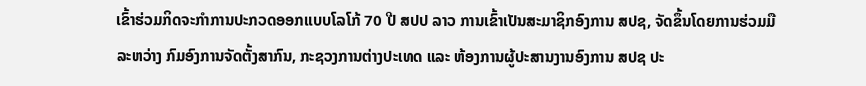ເຂົ້າຮ່ວມກິດຈະກໍາການປະກວດອອກແບບໂລໂກ້ 70 ປີ ສປປ ລາວ ການເຂົ້າເປັນສະມາຊິກອົງການ ສປຊ, ຈັດຂຶ້ນໂດຍການຮ່ວມມືລະຫວ່າງ ກົມອົງການຈັດຕັ້ງສາກົນ, ກະຊວງການຕ່າງປະເທດ ແລະ ຫ້ອງການຜູ້ປະສານງານອົງການ ສປຊ ປະ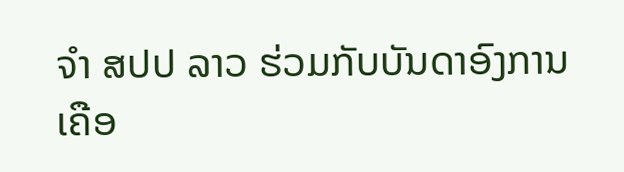ຈໍາ ສປປ ລາວ ຮ່ວມກັບບັນດາອົງການເຄືອ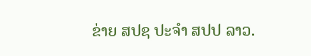ຂ່າຍ ສປຊ ປະຈໍາ ສປປ ລາວ.